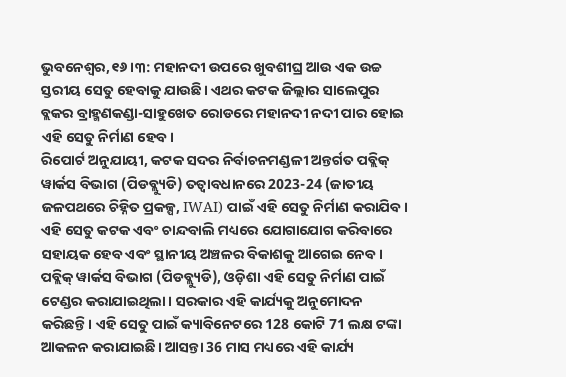ଭୁବନେଶ୍ୱର,୧୬।୩: ମହାନଦୀ ଉପରେ ଖୁବଶୀଘ୍ର ଆଉ ଏକ ଉଚ୍ଚ ସ୍ତରୀୟ ସେତୁ ହେବାକୁ ଯାଉଛି। ଏଥର କଟକ ଜିଲ୍ଲାର ସାଲେପୁର ବ୍ଲକର ବ୍ରାହ୍ମଣକଣ୍ଡା-ସାହୁଖେତ ରୋଡରେ ମହାନଦୀ ନଦୀ ପାର ହୋଇ ଏହି ସେତୁ ନିର୍ମାଣ ହେବ।
ରିପୋର୍ଟ ଅନୁଯାୟୀ, କଟକ ସଦର ନିର୍ବାଚନମଣ୍ଡଳୀ ଅନ୍ତର୍ଗତ ପବ୍ଲିକ୍ ୱାର୍କସ ବିଭାଗ (ପିଡବ୍ଲ୍ୟୁଡି) ତତ୍ୱାବଧାନରେ 2023-24 (ଜାତୀୟ ଜଳପଥରେ ଚିହ୍ନିତ ପ୍ରକଳ୍ପ, IWAI) ପାଇଁ ଏହି ସେତୁ ନିର୍ମାଣ କରାଯିବ।
ଏହି ସେତୁ କଟକ ଏବଂ ଚାନ୍ଦବାଲି ମଧ୍ୟରେ ଯୋଗାଯୋଗ କରିବାରେ ସହାୟକ ହେବ ଏବଂ ସ୍ଥାନୀୟ ଅଞ୍ଚଳର ବିକାଶକୁ ଆଗେଇ ନେବ। ପବ୍ଲିକ୍ ୱାର୍କସ ବିଭାଗ (ପିଡବ୍ଲ୍ୟୁଡି), ଓଡ଼ିଶା ଏହି ସେତୁ ନିର୍ମାଣ ପାଇଁ ଟେଣ୍ଡର କରାଯାଇଥିଲା। ସରକାର ଏହି କାର୍ଯ୍ୟକୁ ଅନୁମୋଦନ କରିଛନ୍ତି। ଏହି ସେତୁ ପାଇଁ କ୍ୟାବିନେଟରେ 128 କୋଟି 71 ଲକ୍ଷ ଟଙ୍କା ଆକଳନ କରାଯାଇଛି। ଆସନ୍ତା 36 ମାସ ମଧ୍ୟରେ ଏହି କାର୍ଯ୍ୟ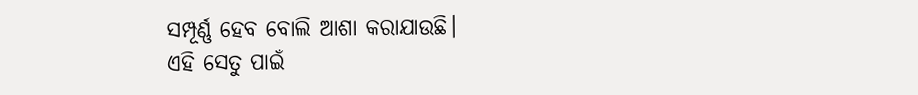ସମ୍ପୂର୍ଣ୍ଣ ହେବ ବୋଲି ଆଶା କରାଯାଉଛି।
ଏହି ସେତୁ ପାଇଁ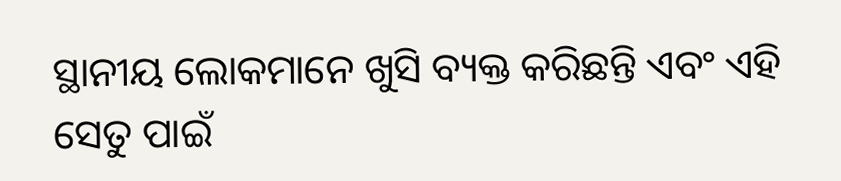ସ୍ଥାନୀୟ ଲୋକମାନେ ଖୁସି ବ୍ୟକ୍ତ କରିଛନ୍ତି ଏବଂ ଏହି ସେତୁ ପାଇଁ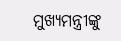ମୁଖ୍ୟମନ୍ତ୍ରୀଙ୍କୁ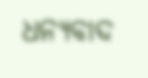ଧନ୍ୟବାଦ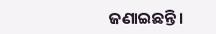ଜଣାଇଛନ୍ତି।